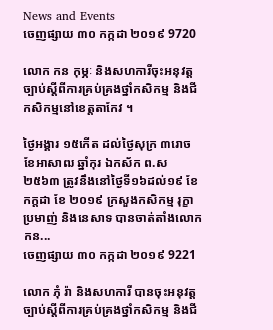News and Events
ចេញផ្សាយ ៣០ កក្កដា ២០១៩ 9720

លោក កន កុម្ភៈ និងសហការីចុះអនុវត្តច្បាប់ស្តីពីការគ្រប់គ្រងថ្នាំកសិកម្ម និងជីកសិកម្មនៅខេត្តតាកែវ ។

ថ្ងៃអង្គារ ១៥កើត ដល់ថ្ងៃសុក្រ ៣រោច ខែអាសាឍ ឆ្នាំកុរ ឯកស័ក ព.ស ២៥៦៣ ត្រូវនឹងនៅថ្ងៃទី១៦ដល់១៩ ខែកក្តដា ខែ ២០១៩ ក្រសួងកសិកម្ម រុក្ខាប្រមាញ់ និងនេសាទ បានចាត់តាំងលោក កន...
ចេញផ្សាយ ៣០ កក្កដា ២០១៩ 9221

លោក ភុំ រ៉ា និងសហការី បានចុះអនុវត្តច្បាប់ស្តីពីការគ្រប់គ្រងថ្នាំកសិកម្ម និងជី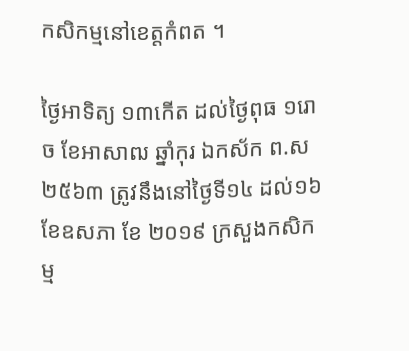កសិកម្មនៅខេត្តកំពត ។

ថ្ងៃអាទិត្យ ១៣កើត ដល់ថ្ងៃពុធ ១រោច ខែអាសាឍ ឆ្នាំកុរ ឯកស័ក ព.ស ២៥៦៣ ត្រូវនឹងនៅថ្ងៃទី១៤ ដល់១៦ ខែឧសភា ខែ ២០១៩ ក្រសួងកសិកម្ម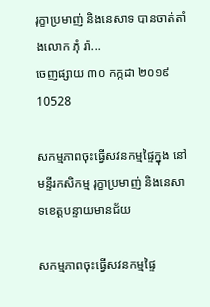រុក្ខាប្រមាញ់ និងនេសាទ បានចាត់តាំងលោក ភុំ រ៉ា...
ចេញផ្សាយ ៣០ កក្កដា ២០១៩ 10528

សកម្មភាពចុះធ្វើសវនកម្មផ្ទៃក្នុង នៅមន្ទីរកសិកម្ម រុក្ខាប្រមាញ់ និងនេសាទខេត្តបន្ទាយមានជ័យ

សកម្មភាពចុះធ្វើសវនកម្មផ្ទៃ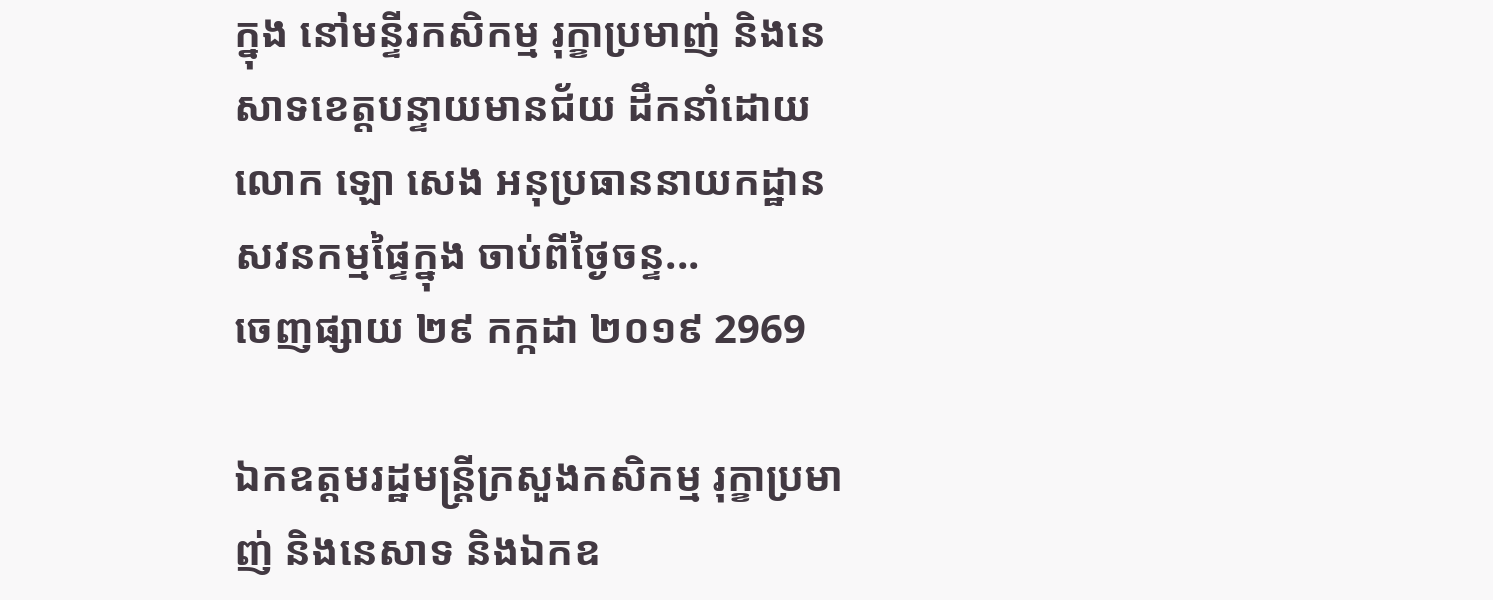ក្នុង នៅមន្ទីរកសិកម្ម រុក្ខាប្រមាញ់ និងនេសាទខេត្តបន្ទាយមានជ័យ ដឹកនាំដោយលោក ឡោ សេង អនុប្រធាននាយកដ្ឋានសវនកម្មផ្ទៃក្នុង ចាប់ពីថ្ងៃចន្ទ...
ចេញផ្សាយ ២៩ កក្កដា ២០១៩ 2969

ឯកឧត្តមរដ្ឋមន្ត្រីក្រសួងកសិកម្ម រុក្ខាប្រមាញ់ និងនេសាទ និងឯកឧ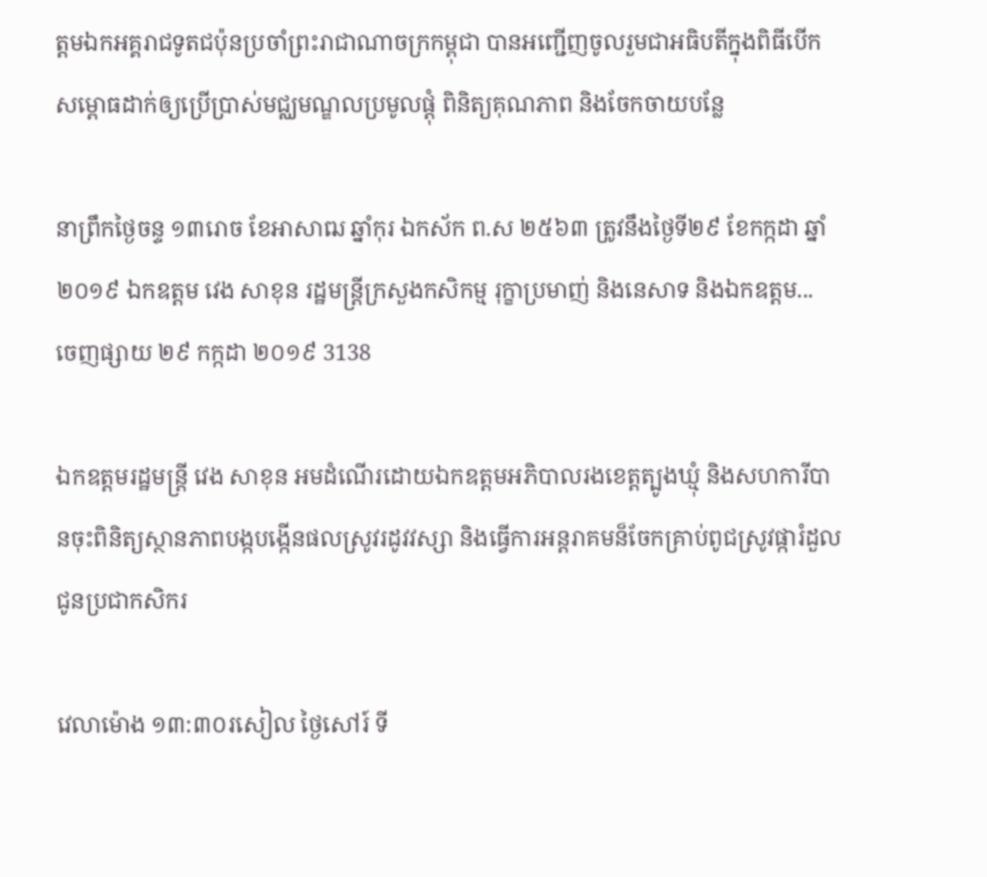ត្តមឯកអគ្គរាជទូតជប៉ុនប្រចាំព្រះរាជាណាចក្រកម្ពុជា បានអញ្ជើញចូលរួមជាអធិបតីក្នុងពិធីបើកសម្ពោធដាក់ឲ្យប្រើប្រាស់មជ្ឈមណ្ឌលប្រមូលផ្តុំ ពិនិត្យគុណភាព និងចែកចាយបន្លែ

នាព្រឹកថ្ងៃចន្ទ ១៣រោច ខែអាសាឍ ឆ្នាំកុរ ឯកស័ក ព.ស ២៥៦៣ ត្រូវនឹងថ្ងៃទី២៩ ខែកក្កដា ឆ្នាំ២០១៩ ឯកឧត្តម វេង សាខុន រដ្ឋមន្ត្រីក្រសួងកសិកម្ម រុក្ខាប្រមាញ់ និងនេសាទ និងឯកឧត្តម...
ចេញផ្សាយ ២៩ កក្កដា ២០១៩ 3138

ឯកឧត្តមរដ្ឋមន្ត្រី វេង សាខុន អមដំណើរដោយឯកឧត្តមអភិបាលរងខេត្តត្បូងឃ្មុំ និងសហការីបានចុះពិនិត្យស្ថានភាពបង្កបង្កើនផលស្រូវរដូវវស្សា និងធ្វើការអន្តរាគមន៏ចែកគ្រាប់ពូជស្រូវផ្ការំដួលជូនប្រជាកសិករ

វេលាម៉ោង ១៣:៣០រសៀល ថ្ងៃសៅរ៍ ទី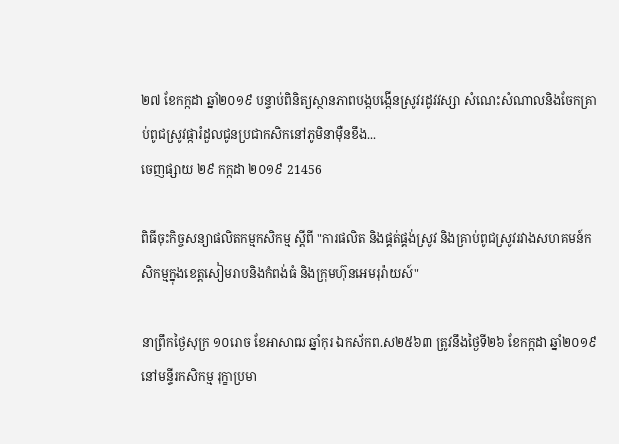២៧ ខែកក្កដា ឆ្នាំ២០១៩ បន្ទាប់ពិនិត្យស្ថានភាពបង្កបង្កើនស្រូវរដូវវស្សា សំណេះសំណាលនិងចែកគ្រាប់ពូជស្រូវផ្ការំដួលជូនប្រជាកសិកនៅភូមិនាម៉ឺនខឹង...
ចេញផ្សាយ ២៩ កក្កដា ២០១៩ 21456

ពិធីចុះកិច្ចសន្យាផលិតកម្មកសិកម្ម ស្តីពី "ការផលិត និងផ្គត់ផ្គង់ស្រូវ និងគ្រាប់ពូជស្រូវរវាងសហគមន៍កសិកម្មក្នុងខេត្តសៀមរាបនិងកំពង់ធំ និងក្រុមហ៊ុនអេមរុរ៉ាយស៍"

នាព្រឹកថ្ងៃសុក្រ ១០រោច ខែអាសាឍ ឆ្នាំកុរ ឯកស័កព.ស២៥៦៣ ត្រូវនឹងថ្ងៃទី២៦ ខែកក្កដា ឆ្នាំ២០១៩ នៅមន្ទីរកសិកម្ម រុក្ខាប្រមា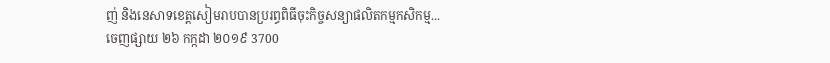ញ់ និងនេសាទខេត្តសៀមរាបបានប្ររព្ធពិធីចុះកិច្ចសន្យាផលិតកម្មកសិកម្ម...
ចេញផ្សាយ ២៦ កក្កដា ២០១៩ 3700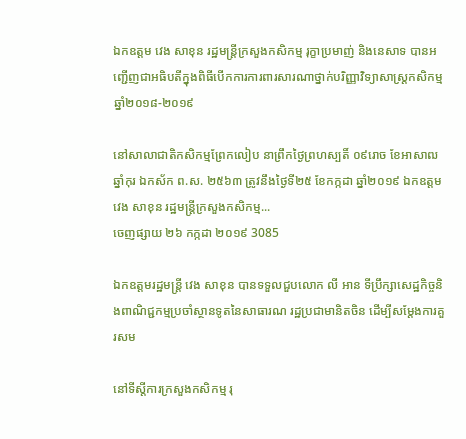ឯកឧត្តម វេង សាខុន រដ្ឋមន្ត្រីក្រសួងកសិកម្ម រុក្ខាប្រមាញ់ និងនេសាទ បានអញ្ជើញជាអធិបតីក្នុងពិធីបើកការការពារសារណាថ្នាក់បរិញ្ញាវិទ្យាសាស្រ្តកសិកម្ម ឆ្នាំ២០១៨-២០១៩

នៅសាលាជាតិកសិកម្មព្រែកលៀប នាព្រឹកថ្ងៃព្រហស្បតិ៍ ០៩រោច ខែអាសាឍ ឆ្នាំកុរ ឯកស័ក ព.ស. ២៥៦៣ ត្រូវនឹងថ្ងៃទី២៥ ខែកក្កដា ឆ្នាំ២០១៩ ឯកឧត្តម វេង សាខុន រដ្ឋមន្ត្រីក្រសួងកសិកម្ម...
ចេញផ្សាយ ២៦ កក្កដា ២០១៩ 3085

ឯកឧត្តមរដ្ឋមន្ត្រី វេង សាខុន បានទទួលជួបលោក លី អាន ទីប្រឹក្សាសេដ្ឋកិច្ចនិងពាណិជ្ជកម្មប្រចាំស្ថានទូតនៃសាធារណ រដ្ឋប្រជាមានិតចិន ដើម្បីសម្តែងការគួរសម

នៅទីស្តីការក្រសួងកសិកម្ម រុ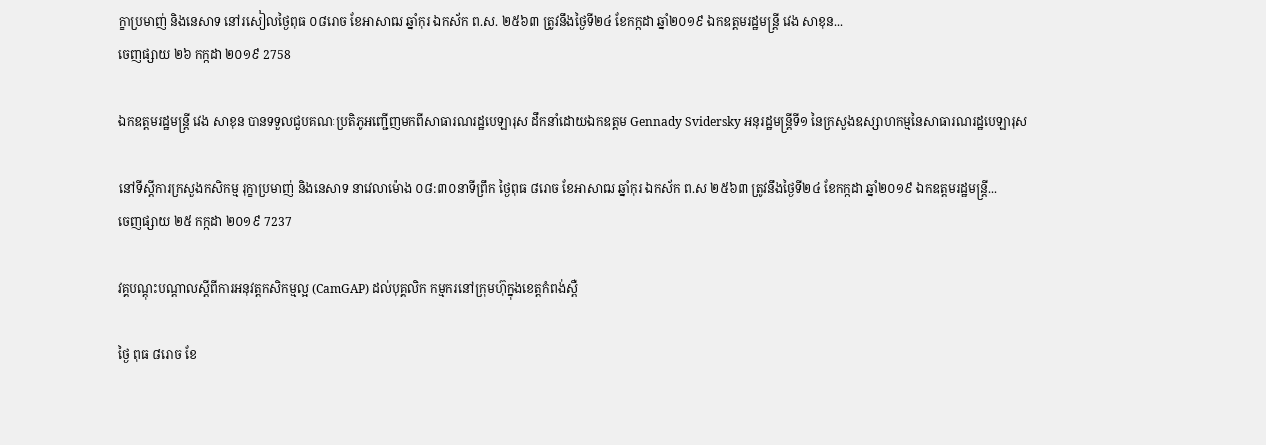ក្ខាប្រមាញ់ និងនេសាទ នៅរសៀលថ្ងៃពុធ ០៨រោច ខែអាសាឍ ឆ្នាំកុរ ឯកស័ក ព.ស. ២៥៦៣ ត្រូវនឹងថ្ងៃទី២៤ ខែកក្កដា ឆ្នាំ២០១៩ ឯកឧត្តមរដ្ឋមន្ត្រី វេង សាខុន...
ចេញផ្សាយ ២៦ កក្កដា ២០១៩ 2758

ឯកឧត្តមរដ្ឋមន្ត្រី វេង សាខុន បានទទួលជួបគណៈប្រតិភូអញ្ជើញមកពីសាធារណរដ្ឋបេឡារុស ដឹកនាំដោយឯកឧត្តម Gennady Svidersky អនុរដ្ឋមន្ត្រីទី១ នៃក្រសួងឧស្សាហកម្មនៃសាធារណរដ្ឋបេឡារុស

នៅទីស្តីការក្រសួងកសិកម្ម រុក្ខាប្រមាញ់ និងនេសាទ នាវេលាម៉ោង ០៨:៣០នាទីព្រឹក ថ្ងៃពុធ ៨រោច ខែអាសាឍ ឆ្នាំកុរ ឯកស័ក ព.ស ២៥៦៣ ត្រូវនឹងថ្ងៃទី២៤ ខែកក្កដា ឆ្នាំ២០១៩ ឯកឧត្តមរដ្ឋមន្ត្រី...
ចេញផ្សាយ ២៥ កក្កដា ២០១៩ 7237

វគ្គបណ្តុះបណ្តាលស្តីពីការអនុវត្តកសិកម្មល្អ (CamGAP) ដល់បុគ្គលិក កម្មករនៅក្រុមហ៊ុក្នុងខេត្តកំពង់ស្ពឺ

ថ្ងៃ ពុធ ៨រោច ខែ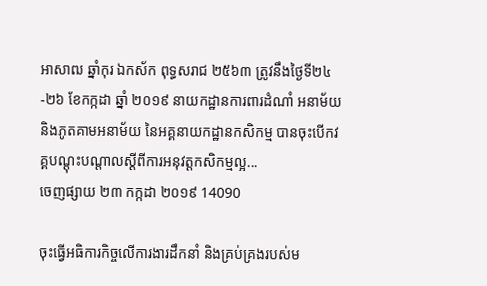អាសាឍ ឆ្នាំកុរ ឯកស័ក ពុទ្ធសរាជ ២៥៦៣ ត្រូវនឹងថ្ងៃទី២៤-២៦ ខែកក្កដា ឆ្នាំ ២០១៩ នាយកដ្ឋានការពារដំណាំ អនាម័យ និងភូតគាមអនាម័យ នៃអគ្គនាយកដ្ឋានកសិកម្ម បានចុះបើកវគ្គបណ្តុះបណ្តាលស្តីពីការអនុវត្តកសិកម្មល្អ...
ចេញផ្សាយ ២៣ កក្កដា ២០១៩ 14090

ចុះធ្វើអធិការកិច្ចលើការងារដឹកនាំ និងគ្រប់គ្រងរបស់ម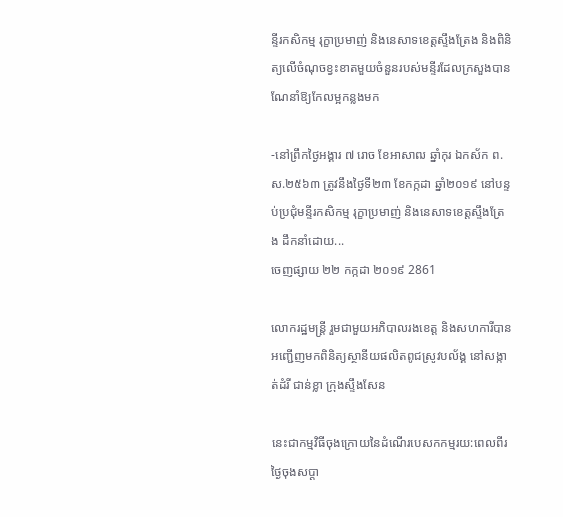ន្ទីរកសិកម្ម រុក្ខាប្រមាញ់ និងនេសាទខេត្តស្ទឹងត្រែង និងពិនិត្យលើចំណុចខ្វះខាតមួយចំនួនរបស់មន្ទីរដែលក្រសួងបានណែនាំឱ្យកែលម្អកន្លងមក

-នៅព្រឹកថ្ងៃអង្គារ ៧ រោច ខែអាសាឍ ឆ្នាំកុរ ឯកស័ក ព.ស.២៥៦៣ ត្រូវនឹងថ្ងៃទី២៣ ខែកក្កដា ឆ្នាំ២០១៩ នៅបន្ទប់ប្រជុំមន្ទីរកសិកម្ម រុក្ខាប្រមាញ់ និងនេសាទខេត្តស្ទឹងត្រែង ដឹកនាំដោយ...
ចេញផ្សាយ ២២ កក្កដា ២០១៩ 2861

លោករដ្ឋមន្ត្រី រួមជាមួយអភិបាលរងខេត្ត និងសហការីបានអញ្ជើញមកពិនិត្យស្ថានីយផលិតពូជស្រូវបល័ង្គ នៅសង្កាត់ដំរី ជាន់ខ្លា ក្រុងស្ទឹងសែន

នេះជាកម្មវិធីចុងក្រោយនៃដំណើរបេសកកម្មរយ:ពេលពីរថ្ងៃចុងសប្តា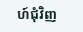ហ៍ជុំវិញ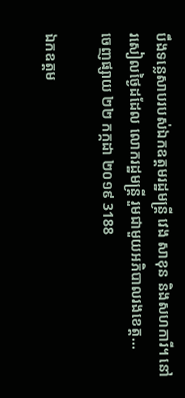បឹងទន្លេសាបរបស់ឯកឧត្តមរដ្ឋមន្រ្តី វេង សាខុន និងសហការី។ នៅរសៀលថ្ងៃដដែល លោករដ្ឋមន្ត្រី រួមជាមួយអភិបាលរងខេត្ត...
ចេញផ្សាយ ២២ កក្កដា ២០១៩ 3188

ឯកឧត្តម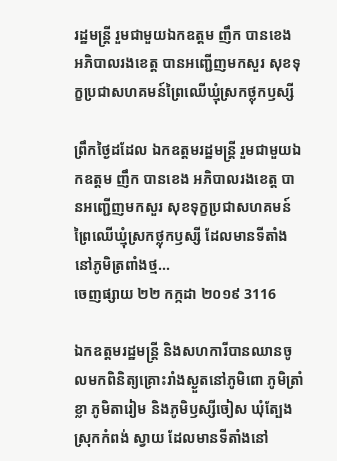រដ្ឋមន្ត្រី រួមជាមួយឯកឧត្តម ញឹក បានខេង អភិបាលរងខេត្ត បានអញ្ជើញមកសួរ សុខទុក្ខប្រជាសហគមន៍ព្រៃឈើឃ្មុំស្រកថ្លុកឫស្សី

ព្រឹកថ្ងៃដដែល ឯកឧត្តមរដ្ឋមន្ត្រី រួមជាមួយឯកឧត្តម ញឹក បានខេង អភិបាលរងខេត្ត បានអញ្ជើញមកសួរ សុខទុក្ខប្រជាសហគមន៍ព្រៃឈើឃ្មុំស្រកថ្លុកឫស្សី ដែលមានទីតាំងនៅភូមិត្រពាំងថ្ម...
ចេញផ្សាយ ២២ កក្កដា ២០១៩ 3116

ឯកឧត្តមរដ្ឋមន្ត្រី និងសហការីបានឈានចូលមកពិនិត្យគ្រោះរាំងស្ងួតនៅភូមិពោ ភូមិត្រាំខ្លា ភូមិតារៀម និងភូមិឫស្សីចៀស ឃុំត្បែង ស្រុកកំពង់ ស្វាយ ដែលមានទីតាំងនៅ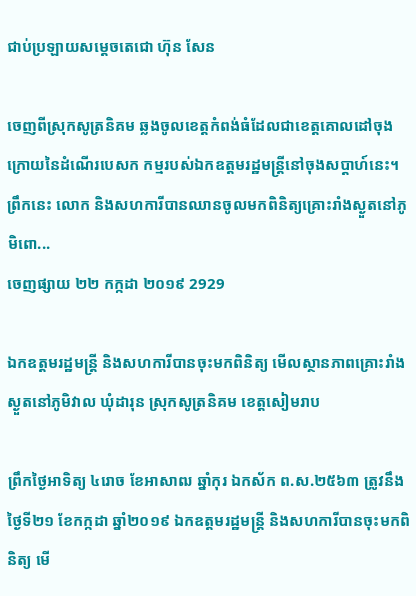ជាប់ប្រឡាយសម្តេចតេជោ ហ៊ុន សែន

ចេញពីស្រុកសូត្រនិគម ឆ្លងចូលខេត្តកំពង់ធំដែលជាខេត្តគោលដៅចុងក្រោយនៃដំណើរបេសក កម្មរបស់ឯកឧត្តមរដ្ឋមន្រ្តីនៅចុងសប្តាហ៍នេះ។ ព្រឹកនេះ លោក និងសហការីបានឈានចូលមកពិនិត្យគ្រោះរាំងស្ងួតនៅភូមិពោ...
ចេញផ្សាយ ២២ កក្កដា ២០១៩ 2929

ឯកឧត្តមរដ្ឋមន្ត្រី និងសហការីបានចុះមកពិនិត្យ មើលស្ថានភាពគ្រោះរាំងស្ងួតនៅភូមិវាល ឃុំដារុន ស្រុកសូត្រនិគម ខេត្តសៀមរាប

ព្រឹកថ្ងៃអាទិត្យ ៤រោច ខែអាសាឍ ឆ្នាំកុរ ឯកស័ក ព.ស.២៥៦៣ ត្រូវនឹងថ្ងៃទី២១ ខែកក្កដា ឆ្នាំ២០១៩ ឯកឧត្តមរដ្ឋមន្ត្រី និងសហការីបានចុះមកពិនិត្យ មើ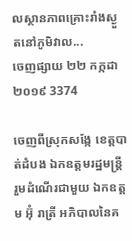លស្ថានភាពគ្រោះរាំងស្ងួតនៅភូមិវាល...
ចេញផ្សាយ ២២ កក្កដា ២០១៩ 3374

ចេញពីស្រុកសង្កែ ខេត្តបាត់ដំបង ឯកឧត្តមរដ្ឋមន្ត្រី រួមដំណើរជាមួយ ឯកឧត្តម អ៊ុំ រាត្រី អភិបាលនៃគ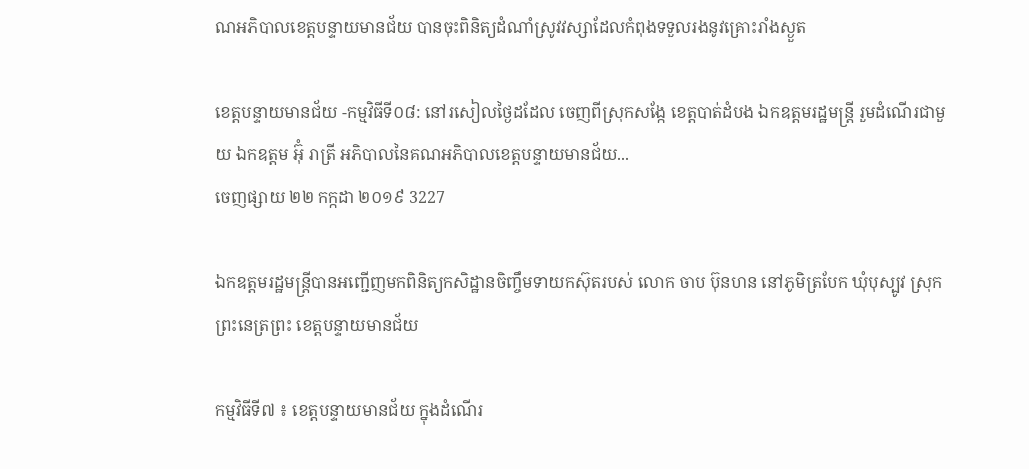ណអភិបាលខេត្តបន្ទាយមានជ័យ បានចុះពិនិត្យដំណាំស្រូវវស្សាដែលកំពុងទទួលរងនូវគ្រោះរាំងស្ងួត

ខេត្តបន្ទាយមានជ័យ -កម្មវិធីទី០៨: នៅរសៀលថ្ងៃដដែល ចេញពីស្រុកសង្កែ ខេត្តបាត់ដំបង ឯកឧត្តមរដ្ឋមន្ត្រី រួមដំណើរជាមួយ ឯកឧត្តម អ៊ុំ រាត្រី អភិបាលនៃគណអភិបាលខេត្តបន្ទាយមានជ័យ...
ចេញផ្សាយ ២២ កក្កដា ២០១៩ 3227

ឯកឧត្តមរដ្ឋមន្ត្រីបានអញ្ជើញមកពិនិត្យកសិដ្ឋានចិញ្ចឹមទាយកស៊ុតរបស់ លោក ចាប ប៊ុនហន នៅភូមិត្របែក ឃុំបុស្បូវ ស្រុកព្រះនេត្រព្រះ ខេត្តបន្ទាយមានជ័យ

កម្មវិធីទី៧ ៖ ខេត្តបន្ទាយមានជ័យ ក្នុងដំណើរ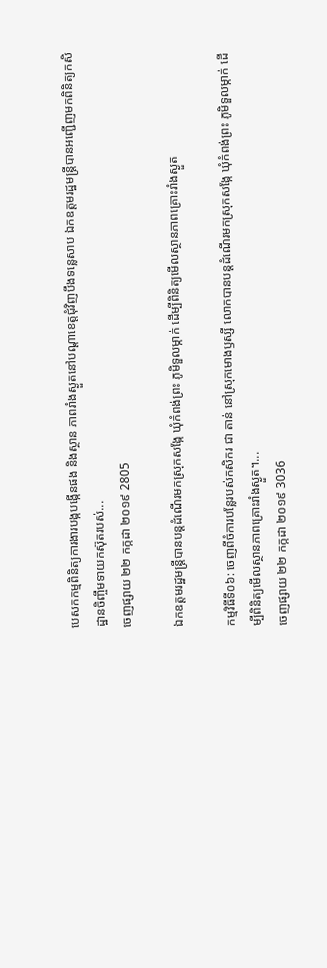បេសកកម្មពិនិត្យការងារបង្កបង្កើនផង និងស្ថាន ភាពរាំងស្ងួតនៅបណ្តាខេត្តជុំវិញបឹងទន្លេសាប ឯកឧត្តមរដ្ឋមន្ត្រីបានអញ្ជើញមកពិនិត្យកសិដ្ឋានចិញ្ចឹមទាយកស៊ុតរបស់...
ចេញផ្សាយ ២២ កក្កដា ២០១៩ 2805

ឯកឧត្តមរដ្ឋមន្ត្រីបានបន្តដំណើរមកស្រុកសង្កែ ឃុំកំពង់ព្រះ ភូមិទួលម្កាក់ ដើម្បីពិនិត្យមើលស្ថានភាពគ្រោះរាំងស្ងួត

កម្មវិធីទី០៦: ចេញពីចំការបន្លែរបស់កសិករ ជា តាន់ នៅស្រុកមោងឫស្សី លោកបានបន្តដំណើរមកស្រុកសង្កែ ឃុំកំពង់ព្រះ ភូមិទួលម្កាក់ ដើម្បីពិនិត្យមើលស្ថានភាពគ្រោះរាំងស្ងួត។...
ចេញផ្សាយ ២២ កក្កដា ២០១៩ 3036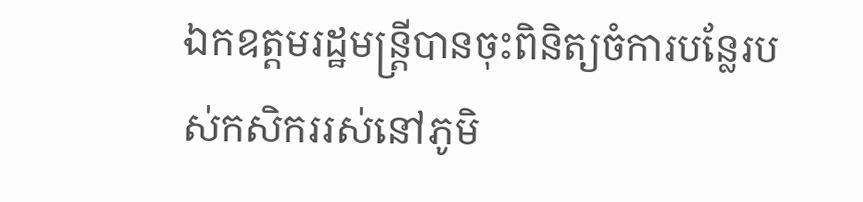ឯកឧត្តមរដ្ឋមន្ត្រីបានចុះពិនិត្យចំការបន្លែរបស់កសិកររស់នៅភូមិ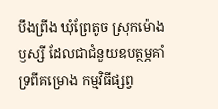បឹងព្រីង ឃុំព្រែតូច ស្រុកម៉ោងឫស្សី ដែលជាជំនួយឧបត្ថម្ភគាំទ្រពីគម្រោង កម្មវិធីផ្សព្វ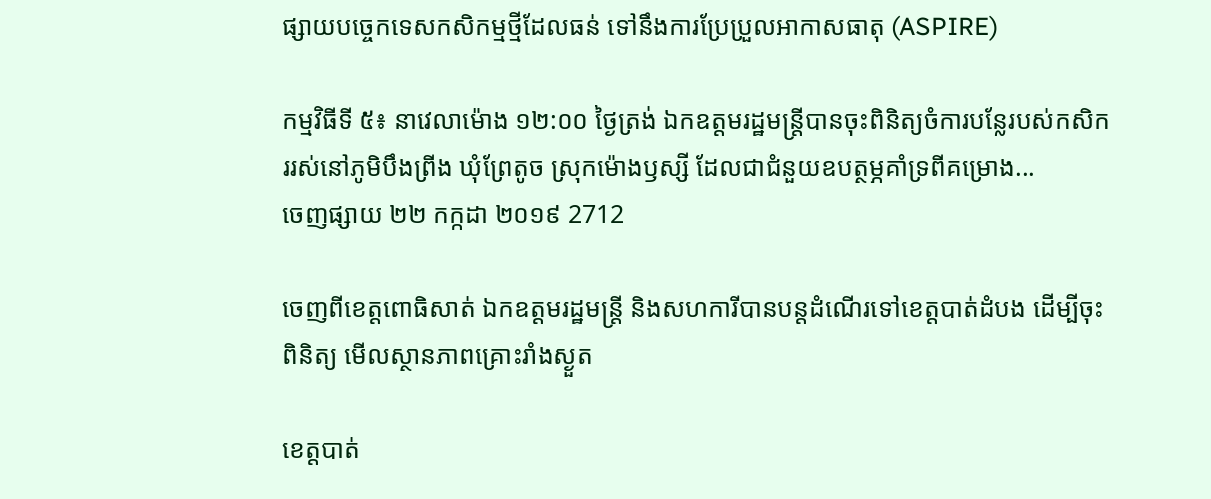ផ្សាយបច្ចេកទេសកសិកម្មថ្មីដែលធន់ ទៅនឹងការប្រែប្រួលអាកាសធាតុ (ASPIRE)

កម្មវិធីទី ៥៖ នាវេលាម៉ោង ១២:០០ ថ្ងៃត្រង់ ឯកឧត្តមរដ្ឋមន្ត្រីបានចុះពិនិត្យចំការបន្លែរបស់កសិកររស់នៅភូមិបឹងព្រីង ឃុំព្រែតូច ស្រុកម៉ោងឫស្សី ដែលជាជំនួយឧបត្ថម្ភគាំទ្រពីគម្រោង...
ចេញផ្សាយ ២២ កក្កដា ២០១៩ 2712

ចេញពីខេត្តពោធិសាត់ ឯកឧត្តមរដ្ឋមន្ត្រី និងសហការីបានបន្តដំណើរទៅខេត្តបាត់ដំបង ដើម្បីចុះពិនិត្យ មើលស្ថានភាពគ្រោះរាំងស្ងួត

ខេត្តបាត់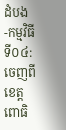ដំបង -កម្មវិធីទី០៤: ចេញពីខេត្តពោធិ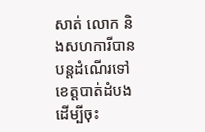សាត់ លោក និងសហការីបានបន្តដំណើរទៅខេត្តបាត់ដំបង ដើម្បីចុះ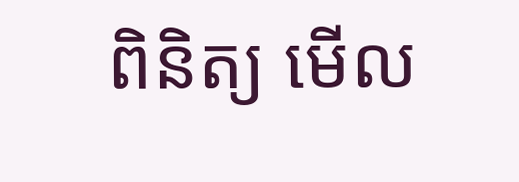ពិនិត្យ មើល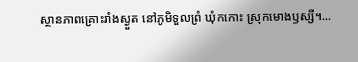ស្ថានភាពគ្រោះរាំងស្ងួត នៅភូមិទួលព្រំ ឃុំកកោះ ស្រុកមោងឫស្សី។...